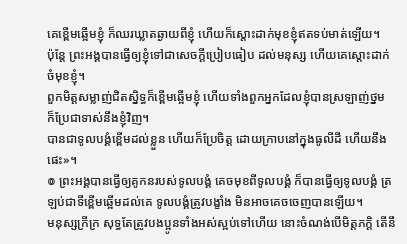គេខ្ពើមឆ្អើមខ្ញុំ ក៏ឈរឃ្លាតឆ្ងាយពីខ្ញុំ ហើយក៏ស្តោះដាក់មុខខ្ញុំឥតទប់មាត់ឡើយ។
ប៉ុន្តែ ព្រះអង្គបានធ្វើឲ្យខ្ញុំទៅជាសេចក្ដីប្រៀបធៀប ដល់មនុស្ស ហើយគេស្តោះដាក់ចំមុខខ្ញុំ។
ពួកមិត្តសម្លាញ់ជិតស្និទ្ធក៏ខ្ពើមឆ្អើមខ្ញុំ ហើយទាំងពួកអ្នកដែលខ្ញុំបានស្រឡាញ់ថ្នម ក៏ប្រែជាទាស់នឹងខ្ញុំវិញ។
បានជាទូលបង្គំខ្ពើមដល់ខ្លួន ហើយក៏ប្រែចិត្ត ដោយក្រាបនៅក្នុងធូលីដី ហើយនឹងផេះ»។
៙ ព្រះអង្គបានធ្វើឲ្យគូកនរបស់ទូលបង្គំ គេចមុខពីទូលបង្គំ ក៏បានធ្វើឲ្យទូលបង្គំ ត្រឡប់ជាទីខ្ពើមឆ្អើមដល់គេ ទូលបង្គំត្រូវបង្ខាំង មិនអាចគេចចេញបានឡើយ។
មនុស្សក្រីក្រ សុទ្ធតែត្រូវបងប្អូនទាំងអស់ស្អប់ទៅហើយ នោះចំណង់បើមិត្តភក្តិ តើនឹ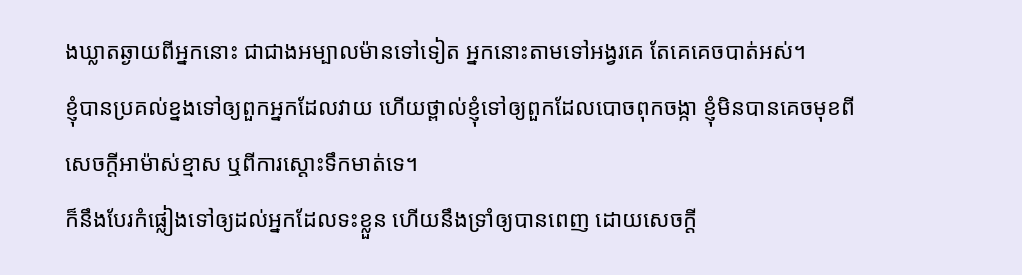ងឃ្លាតឆ្ងាយពីអ្នកនោះ ជាជាងអម្បាលម៉ានទៅទៀត អ្នកនោះតាមទៅអង្វរគេ តែគេគេចបាត់អស់។
ខ្ញុំបានប្រគល់ខ្នងទៅឲ្យពួកអ្នកដែលវាយ ហើយថ្ពាល់ខ្ញុំទៅឲ្យពួកដែលបោចពុកចង្កា ខ្ញុំមិនបានគេចមុខពីសេចក្ដីអាម៉ាស់ខ្មាស ឬពីការស្តោះទឹកមាត់ទេ។
ក៏នឹងបែរកំផ្លៀងទៅឲ្យដល់អ្នកដែលទះខ្លួន ហើយនឹងទ្រាំឲ្យបានពេញ ដោយសេចក្ដី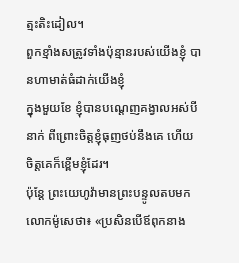ត្មះតិះដៀល។
ពួកខ្មាំងសត្រូវទាំងប៉ុន្មានរបស់យើងខ្ញុំ បានហាមាត់ធំដាក់យើងខ្ញុំ
ក្នុងមួយខែ ខ្ញុំបានបណ្តេញគង្វាលអស់បីនាក់ ពីព្រោះចិត្តខ្ញុំធុញថប់នឹងគេ ហើយចិត្តគេក៏ខ្ពើមខ្ញុំដែរ។
ប៉ុន្តែ ព្រះយេហូវ៉ាមានព្រះបន្ទូលតបមកលោកម៉ូសេថា៖ «ប្រសិនបើឪពុកនាង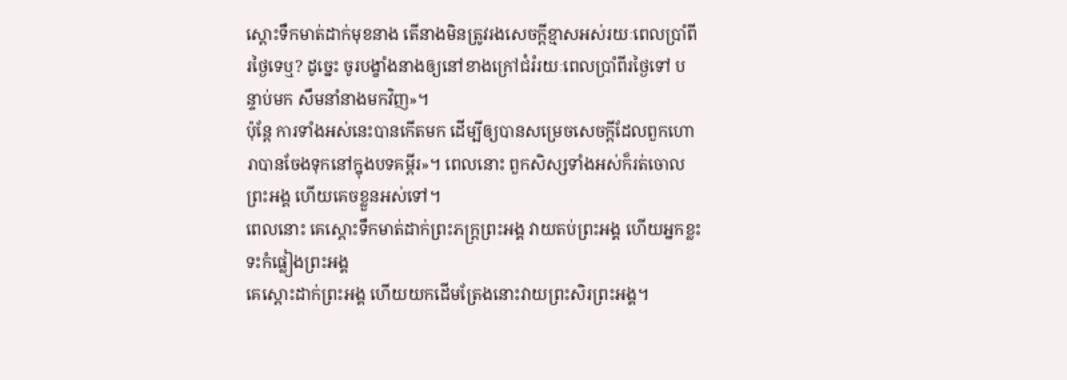ស្តោះទឹកមាត់ដាក់មុខនាង តើនាងមិនត្រូវរងសេចក្ដីខ្មាសអស់រយៈពេលប្រាំពីរថ្ងៃទេឬ? ដូច្នេះ ចូរបង្ខាំងនាងឲ្យនៅខាងក្រៅជំរំរយៈពេលប្រាំពីរថ្ងៃទៅ បន្ទាប់មក សឹមនាំនាងមកវិញ»។
ប៉ុន្តែ ការទាំងអស់នេះបានកើតមក ដើម្បីឲ្យបានសម្រេចសេចក្ដីដែលពួកហោរាបានចែងទុកនៅក្នុងបទគម្ពីរ»។ ពេលនោះ ពួកសិស្សទាំងអស់ក៏រត់ចោលព្រះអង្គ ហើយគេចខ្លួនអស់ទៅ។
ពេលនោះ គេស្តោះទឹកមាត់ដាក់ព្រះភក្ត្រព្រះអង្គ វាយតប់ព្រះអង្គ ហើយអ្នកខ្លះទះកំផ្លៀងព្រះអង្គ
គេស្តោះដាក់ព្រះអង្គ ហើយយកដើមត្រែងនោះវាយព្រះសិរព្រះអង្គ។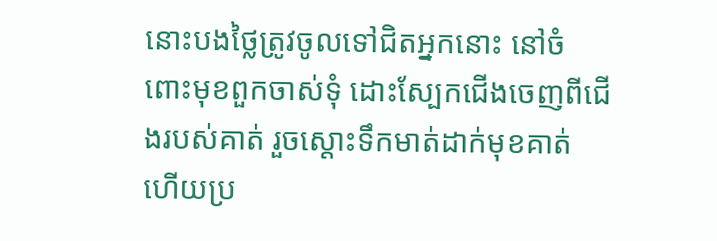នោះបងថ្លៃត្រូវចូលទៅជិតអ្នកនោះ នៅចំពោះមុខពួកចាស់ទុំ ដោះស្បែកជើងចេញពីជើងរបស់គាត់ រួចស្តោះទឹកមាត់ដាក់មុខគាត់ ហើយប្រ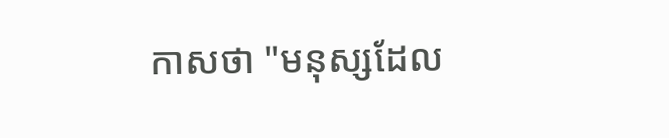កាសថា "មនុស្សដែល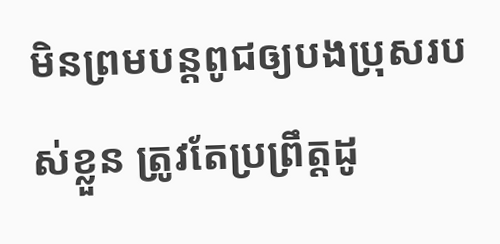មិនព្រមបន្តពូជឲ្យបងប្រុសរបស់ខ្លួន ត្រូវតែប្រព្រឹត្តដូ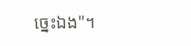ច្នេះឯង"។